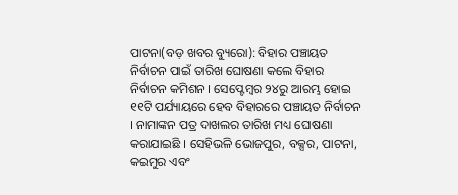ପାଟନା(ବଡ଼ ଖବର ବ୍ୟୁରୋ): ବିହାର ପଞ୍ଚାୟତ ନିର୍ବାଚନ ପାଇଁ ତାରିଖ ଘୋଷଣା କଲେ ବିହାର ନିର୍ବାଚନ କମିଶନ । ସେପ୍ଟେମ୍ବର ୨୪ରୁ ଆରମ୍ଭ ହୋଇ ୧୧ଟି ପର୍ଯ୍ୟାୟରେ ହେବ ବିହାରରେ ପଞ୍ଚାୟତ ନିର୍ବାଚନ । ନାମାଙ୍କନ ପତ୍ର ଦାଖଲର ତାରିଖ ମଧ୍ୟ ଘୋଷଣା କରାଯାଇଛି । ସେହିଭଳି ଭୋଜପୁର, ବକ୍ସର, ପାଟନା, କଇମୁର ଏବଂ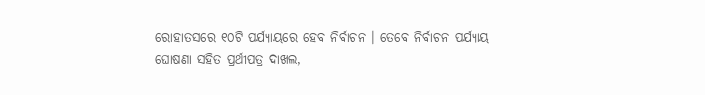ରୋହାତସରେ ୧୦ଟି ପର୍ଯ୍ୟାୟରେ ହେବ ନିର୍ବାଚନ । ତେବେ ନିର୍ବାଚନ ପର୍ଯ୍ୟାୟ ଘୋଷଣା ସହିତ ପ୍ରର୍ଥୀପତ୍ର ଦାଖଲ,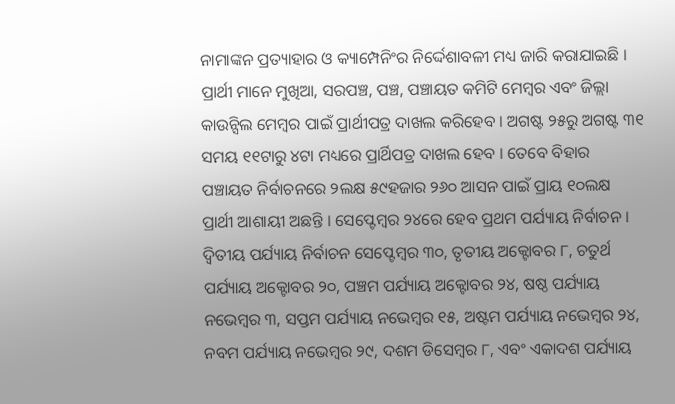ନାମାଙ୍କନ ପ୍ରତ୍ୟାହାର ଓ କ୍ୟାମ୍ପେନିଂର ନିର୍ଦ୍ଦେଶାବଳୀ ମଧ୍ୟ ଜାରି କରାଯାଇଛି ।
ପ୍ରାର୍ଥୀ ମାନେ ମୁଖିଆ, ସରପଞ୍ଚ, ପଞ୍ଚ, ପଞ୍ଚାୟତ କମିଟି ମେମ୍ବର ଏବଂ ଜିଲ୍ଲା କାଉନ୍ସିଲ ମେମ୍ବର ପାଇଁ ପ୍ରାର୍ଥୀପତ୍ର ଦାଖଲ କରିହେବ । ଅଗଷ୍ଟ ୨୫ରୁ ଅଗଷ୍ଟ ୩୧ ସମୟ ୧୧ଟାରୁ ୪ଟା ମଧ୍ୟରେ ପ୍ରାର୍ଥିପତ୍ର ଦାଖଲ ହେବ । ତେବେ ବିହାର ପଞ୍ଚାୟତ ନିର୍ବାଚନରେ ୨ଲକ୍ଷ ୫୯ହଜାର ୨୬୦ ଆସନ ପାଇଁ ପ୍ରାୟ ୧୦ଲକ୍ଷ ପ୍ରାର୍ଥୀ ଆଶାୟୀ ଅଛନ୍ତି । ସେପ୍ଟେମ୍ବର ୨୪ରେ ହେବ ପ୍ରଥମ ପର୍ଯ୍ୟାୟ ନିର୍ବାଚନ ।
ଦ୍ୱିତୀୟ ପର୍ଯ୍ୟାୟ ନିର୍ବାଚନ ସେପ୍ଟେମ୍ବର ୩୦, ତୃତୀୟ ଅକ୍ଟୋବର ୮, ଚତୁର୍ଥ ପର୍ଯ୍ୟାୟ ଅକ୍ଟୋବର ୨୦, ପଞ୍ଚମ ପର୍ଯ୍ୟାୟ ଅକ୍ଟୋବର ୨୪, ଷଷ୍ଠ ପର୍ଯ୍ୟାୟ ନଭେମ୍ବର ୩, ସପ୍ତମ ପର୍ଯ୍ୟାୟ ନଭେମ୍ବର ୧୫, ଅଷ୍ଟମ ପର୍ଯ୍ୟାୟ ନଭେମ୍ବର ୨୪, ନବମ ପର୍ଯ୍ୟାୟ ନଭେମ୍ବର ୨୯, ଦଶମ ଡିସେମ୍ବର ୮, ଏବଂ ଏକାଦଶ ପର୍ଯ୍ୟାୟ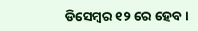ଡିସେମ୍ବର ୧୨ ରେ ହେବ ।